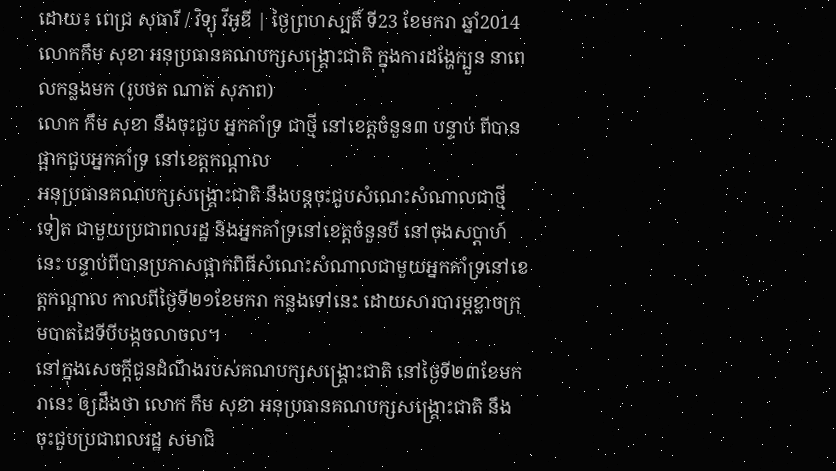ដោយ៖ ពេជ្រ សុធារី / វិទ្យុ វីអូឌី | ថ្ងៃព្រហស្បតិ៍ ទី23 ខែមករា ឆ្នាំ2014លោកកឹម សុខា អនុប្រធានគណបក្សសង្គ្រោះជាតិ ក្នុងការដង្ហែក្បួន នាពេលកន្លងមក (រូបថត ណាត សុភាព)
លោក កឹម សុខា នឹងចុះជួប អ្នកគាំទ្រ ជាថ្មី នៅខេត្តចំនួន៣ បន្ទាប់ ពីបាន ផ្អាកជួបអ្នកគាំទ្រ នៅខេត្តកណ្តាល
អនុប្រធានគណបក្សសង្គ្រោះជាតិ នឹងបន្តចុះជួបសំណេះសំណាលជាថ្មីទៀត ជាមួយប្រជាពលរដ្ឋ និងអ្នកគាំទ្រនៅខេត្តចំនួនបី នៅចុងសប្តាហ៍នេះ បន្ទាប់ពីបានប្រកាសផ្អាកពិធីសំណេះសំណាលជាមួយអ្នកគាំទ្រនៅខេត្តកណ្តាល កាលពីថ្ងៃទី២១ខែមករា កន្លងទៅនេះ ដោយសារបារម្ភខ្លាចក្រុមបាតដៃទីបីបង្កចលាចល។
នៅក្នុងសេចក្តីជូនដំណឹងរបស់គណបក្សសង្គ្រោះជាតិ នៅថ្ងៃទី២៣ខែមករានេះ ឲ្យដឹងថា លោក កឹម សុខា អនុប្រធានគណបក្សសង្គ្រោះជាតិ នឹងចុះជួបប្រជាពលរដ្ឋ សមាជិ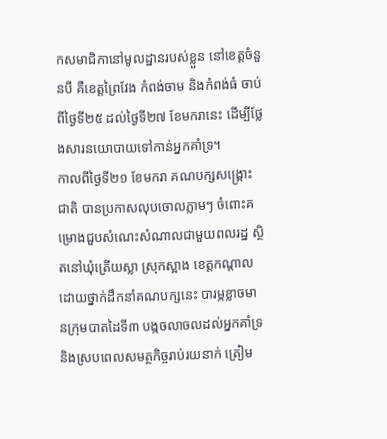កសមាជិកានៅមូលដ្ឋានរបស់ខ្លួន នៅខេត្តចំនួនបី គឺខេត្តព្រៃវែង កំពង់ចាម និងកំពង់ធំ ចាប់ពីថ្ងៃទី២៥ ដល់ថ្ងៃទី២៧ ខែមករានេះ ដើម្បីថ្លែងសារនយោបាយទៅកាន់អ្នកគាំទ្រ។
កាលពីថ្ងៃទី២១ ខែមករា គណបក្សសង្គ្រោះជាតិ បានប្រកាសលុបចោលភ្លាមៗ ចំពោះគម្រោងជួបសំណេះសំណាលជាមួយពលរដ្ឋ ស្ថិតនៅឃុំត្រើយស្លា ស្រុកស្អាង ខេត្តកណ្តាល ដោយថ្នាក់ដឹកនាំគណបក្សនេះ បារម្ភខ្លាចមានក្រុមបាតដៃទី៣ បង្កចលាចលដល់អ្នកគាំទ្រនិងស្របពេលសមត្ថកិច្ចរាប់រយនាក់ ត្រៀម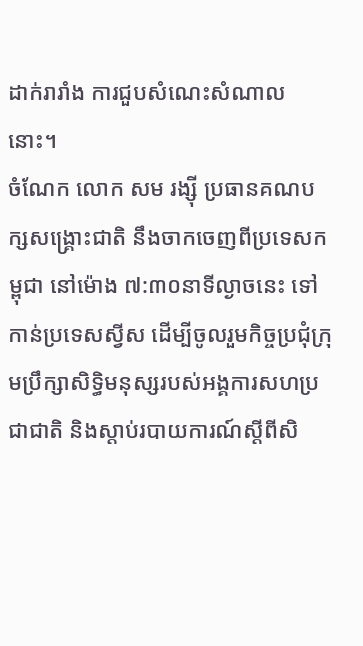ដាក់រារាំង ការជួបសំណេះសំណាលនោះ។
ចំណែក លោក សម រង្ស៊ី ប្រធានគណបក្សសង្គ្រោះជាតិ នឹងចាកចេញពីប្រទេសកម្ពុជា នៅម៉ោង ៧:៣០នាទីល្ងាចនេះ ទៅកាន់ប្រទេសស្វីស ដើម្បីចូលរួមកិច្ចប្រជុំក្រុមប្រឹក្សាសិទ្ធិមនុស្សរបស់អង្គការសហប្រជាជាតិ និងស្តាប់របាយការណ៍ស្តីពីសិ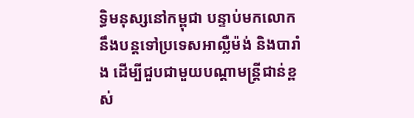ទ្ធិមនុស្សនៅកម្ពុជា បន្ទាប់មកលោកនឹងបន្តទៅប្រទេសអាល្លឺម៉ង់ និងបារាំង ដើម្បីជួបជាមួយបណ្តាមន្ត្រីជាន់ខ្ពស់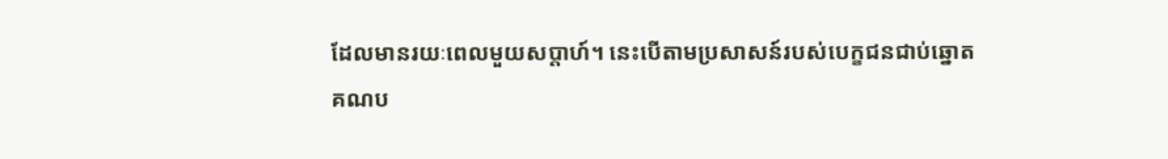ដែលមានរយៈពេលមួយសប្តាហ៍។ នេះបើតាមប្រសាសន៍របស់បេក្ខជនជាប់ឆ្នោតគណប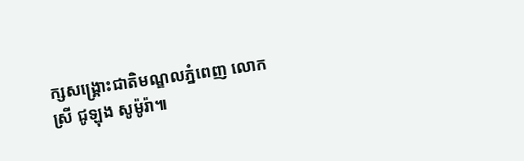ក្សសង្គ្រោះជាតិមណ្ឌលភ្នំពេញ លោកស្រី ជូឡុង សូម៉ូរ៉ា៕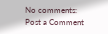No comments:
Post a Comment